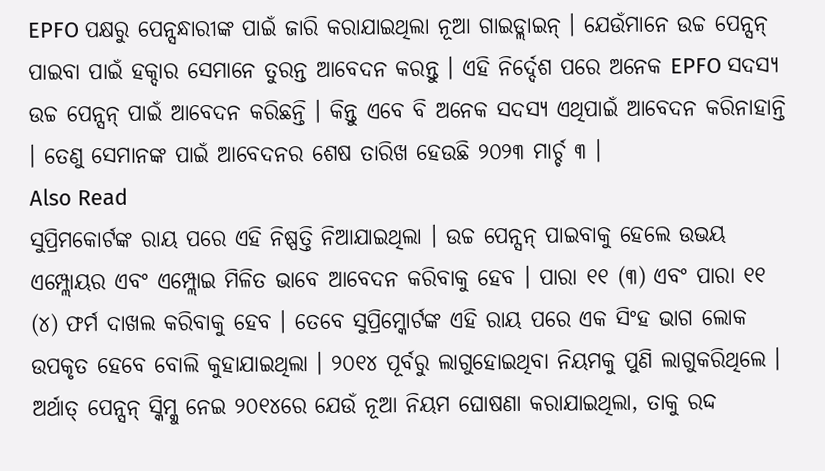EPFO ପକ୍ଷରୁ ପେନ୍ସନ୍ଧାରୀଙ୍କ ପାଇଁ ଜାରି କରାଯାଇଥିଲା ନୂଆ ଗାଇଡ୍ଲାଇନ୍ । ଯେଉଁମାନେ ଉଚ୍ଚ ପେନ୍ସନ୍ ପାଇବା ପାଇଁ ହକ୍ଦାର ସେମାନେ ତୁରନ୍ତ ଆବେଦନ କରନ୍ତୁ । ଏହି ନିର୍ଦ୍ଦେଶ ପରେ ଅନେକ EPFO ସଦସ୍ୟ ଉଚ୍ଚ ପେନ୍ସନ୍ ପାଇଁ ଆବେଦନ କରିଛନ୍ତି । କିନ୍ତୁ ଏବେ ବି ଅନେକ ସଦସ୍ୟ ଏଥିପାଇଁ ଆବେଦନ କରିନାହାନ୍ତି । ତେଣୁ ସେମାନଙ୍କ ପାଇଁ ଆବେଦନର ଶେଷ ତାରିଖ ହେଉଛି ୨୦୨୩ ମାର୍ଚ୍ଚ ୩ ।
Also Read
ସୁପ୍ରିମକୋର୍ଟଙ୍କ ରାୟ ପରେ ଏହି ନିଷ୍ପତ୍ତି ନିଆଯାଇଥିଲା । ଉଚ୍ଚ ପେନ୍ସନ୍ ପାଇବାକୁ ହେଲେ ଉଭୟ ଏମ୍ପ୍ଲୋୟର ଏବଂ ଏମ୍ପ୍ଲୋଇ ମିଳିତ ଭାବେ ଆବେଦନ କରିବାକୁ ହେବ । ପାରା ୧୧ (୩) ଏବଂ ପାରା ୧୧ (୪) ଫର୍ମ ଦାଖଲ କରିବାକୁ ହେବ । ତେବେ ସୁପ୍ରିମ୍କୋର୍ଟଙ୍କ ଏହି ରାୟ ପରେ ଏକ ସିଂହ ଭାଗ ଲୋକ ଉପକୃତ ହେବେ ବୋଲି କୁହାଯାଇଥିଲା । ୨୦୧୪ ପୂର୍ବରୁ ଲାଗୁହୋଇଥିବା ନିୟମକୁ ପୁଣି ଲାଗୁକରିଥିଲେ । ଅର୍ଥାତ୍ ପେନ୍ସନ୍ ସ୍କିମ୍କୁ ନେଇ ୨୦୧୪ରେ ଯେଉଁ ନୂଆ ନିୟମ ଘୋଷଣା କରାଯାଇଥିଲା, ତାକୁ ରଦ୍ଦ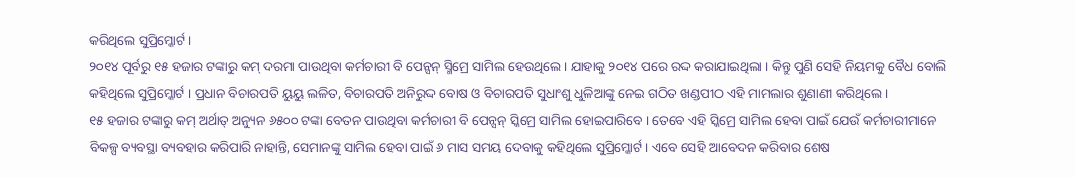କରିଥିଲେ ସୁପ୍ରିମ୍କୋର୍ଟ ।
୨୦୧୪ ପୂର୍ବରୁ ୧୫ ହଜାର ଟଙ୍କାରୁ କମ୍ ଦରମା ପାଉଥିବା କର୍ମଚାରୀ ବି ପେନ୍ସନ୍ ସ୍ମିମ୍ରେ ସାମିଲ ହେଉଥିଲେ । ଯାହାକୁ ୨୦୧୪ ପରେ ରଦ୍ଦ କରାଯାଇଥିଲା । କିନ୍ତୁ ପୁଣି ସେହି ନିୟମକୁ ବୈଧ ବୋଲି କହିଥିଲେ ସୁପ୍ରିମ୍କୋର୍ଟ । ପ୍ରଧାନ ବିଚାରପତି ୟୁୟୁ ଲଳିତ, ବିଚାରପତି ଅନିରୁଦ୍ଦ ବୋଷ ଓ ବିଚାରପତି ସୁଧାଂଶୁ ଧୁଳିଆଙ୍କୁ ନେଇ ଗଠିତ ଖଣ୍ଡପୀଠ ଏହି ମାମଲାର ଶୁଣାଣୀ କରିଥିଲେ ।
୧୫ ହଜାର ଟଙ୍କାରୁ କମ୍ ଅର୍ଥାତ୍ ଅନ୍ୟୁନ ୬୫୦୦ ଟଙ୍କା ବେତନ ପାଉଥିବା କର୍ମଚାରୀ ବି ପେନ୍ସନ୍ ସ୍କିମ୍ରେ ସାମିଲ ହୋଇପାରିବେ । ତେବେ ଏହି ସ୍କିମ୍ରେ ସାମିଲ ହେବା ପାଇଁ ଯେଉଁ କର୍ମଚାରୀମାନେ ବିକଳ୍ପ ବ୍ୟବସ୍ଥା ବ୍ୟବହାର କରିପାରି ନାହାନ୍ତି, ସେମାନଙ୍କୁ ସାମିଲ ହେବା ପାଇଁ ୬ ମାସ ସମୟ ଦେବାକୁ କହିଥିଲେ ସୁପ୍ରିମ୍କୋର୍ଟ । ଏବେ ସେହି ଆବେଦନ କରିବାର ଶେଷ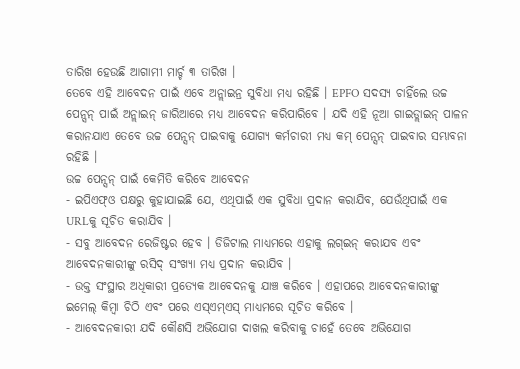ତାରିଖ ହେଉଛି ଆଗାମୀ ମାର୍ଚ୍ଚ ୩ ତାରିଖ ।
ତେବେ ଏହି ଆବେଦନ ପାଇଁ ଏବେ ଅନ୍ଲାଇନ୍ର ସୁବିଧା ମଧ୍ୟ ରହିଛି । EPFO ସଦସ୍ୟ ଚାହିଁଲେ ଉଚ୍ଚ ପେନ୍ସନ୍ ପାଇଁ ଅନ୍ଲାଇନ୍ ଜାରିଆରେ ମଧ୍ୟ ଆବେଦନ କରିପାରିବେ । ଯଦି ଏହି ନୂଆ ଗାଇଡ୍ଲାଇନ୍ ପାଳନ କରାନଯାଏ ତେବେ ଉଚ୍ଚ ପେନ୍ସନ୍ ପାଇବାକୁ ଯୋଗ୍ୟ କର୍ମଚାରୀ ମଧ୍ୟ କମ୍ ପେନ୍ସନ୍ ପାଇବାର ସମ୍ଭାବନା ରହିଛି ।
ଉଚ୍ଚ ପେନ୍ସନ୍ ପାଇଁ କେମିତି କରିବେ ଆବେଦନ
- ଇପିଏଫ୍ଓ ପକ୍ଷରୁ କୁହାଯାଇଛି ଯେ, ଏଥିପାଇଁ ଏକ ସୁବିଧା ପ୍ରଦାନ କରାଯିବ, ଯେଉଁଥିପାଇଁ ଏକ URLକୁ ସୂଚିତ କରାଯିବ ।
- ସବୁ ଆବେଦନ ରେଜିଷ୍ଟର ହେବ । ଡିଜିଟାଲ ମାଧ୍ୟମରେ ଏହାକୁ ଲଗ୍ଇନ୍ କରାଯବ ଏବଂ ଆବେଦନକାରୀଙ୍କୁ ରସିଦ୍ ସଂଖ୍ୟା ମଧ୍ୟ ପ୍ରଦାନ କରାଯିବ ।
- ଉକ୍ତ ସଂସ୍ଥାର ଅଧିକାରୀ ପ୍ରତ୍ୟେକ ଆବେଦନକୁ ଯାଞ୍ଚ କରିବେ । ଏହାପରେ ଆବେଦନକାରୀଙ୍କୁ ଇମେଲ୍ କିମ୍ବା ଚିଠି ଏବଂ ପରେ ଏସ୍ଏମ୍ଏସ୍ ମାଧ୍ୟମରେ ସୂଚିତ କରିବେ ।
- ଆବେଦନକାରୀ ଯଦି କୌଣସି ଅଭିଯୋଗ ଦାଖଲ କରିବାକୁ ଚାହେଁ ତେବେ ଅଭିଯୋଗ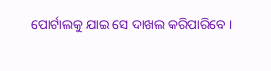ପୋର୍ଟାଲକୁ ଯାଇ ସେ ଦାଖଲ କରିପାରିବେ ।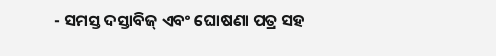- ସମସ୍ତ ଦସ୍ତାବିଜ୍ ଏବଂ ଘୋଷଣା ପତ୍ର ସହ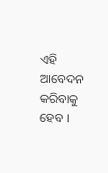ଏହି ଆବେଦନ କରିବାକୁ ହେବ ।